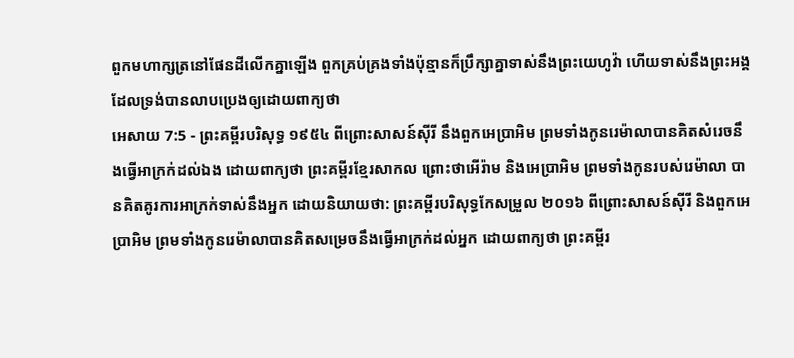ពួកមហាក្សត្រនៅផែនដីលើកគ្នាឡើង ពួកគ្រប់គ្រងទាំងប៉ុន្មានក៏ប្រឹក្សាគ្នាទាស់នឹងព្រះយេហូវ៉ា ហើយទាស់នឹងព្រះអង្គ ដែលទ្រង់បានលាបប្រេងឲ្យដោយពាក្យថា
អេសាយ 7:5 - ព្រះគម្ពីរបរិសុទ្ធ ១៩៥៤ ពីព្រោះសាសន៍ស៊ីរី នឹងពួកអេប្រាអិម ព្រមទាំងកូនរេម៉ាលាបានគិតសំរេចនឹងធ្វើអាក្រក់ដល់ឯង ដោយពាក្យថា ព្រះគម្ពីរខ្មែរសាកល ព្រោះថាអើរ៉ាម និងអេប្រាអិម ព្រមទាំងកូនរបស់រេម៉ាលា បានគិតគូរការអាក្រក់ទាស់នឹងអ្នក ដោយនិយាយថា: ព្រះគម្ពីរបរិសុទ្ធកែសម្រួល ២០១៦ ពីព្រោះសាសន៍ស៊ីរី និងពួកអេប្រាអិម ព្រមទាំងកូនរេម៉ាលាបានគិតសម្រេចនឹងធ្វើអាក្រក់ដល់អ្នក ដោយពាក្យថា ព្រះគម្ពីរ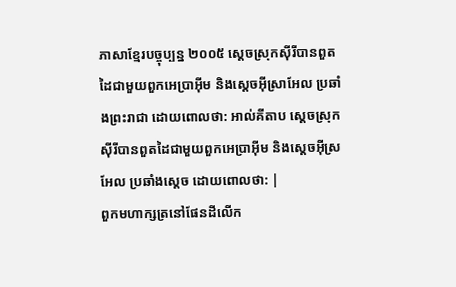ភាសាខ្មែរបច្ចុប្បន្ន ២០០៥ ស្ដេចស្រុកស៊ីរីបានពួតដៃជាមួយពួកអេប្រាអ៊ីម និងស្ដេចអ៊ីស្រាអែល ប្រឆាំងព្រះរាជា ដោយពោលថា: អាល់គីតាប ស្ដេចស្រុកស៊ីរីបានពួតដៃជាមួយពួកអេប្រាអ៊ីម និងស្ដេចអ៊ីស្រអែល ប្រឆាំងស្តេច ដោយពោលថា: |
ពួកមហាក្សត្រនៅផែនដីលើក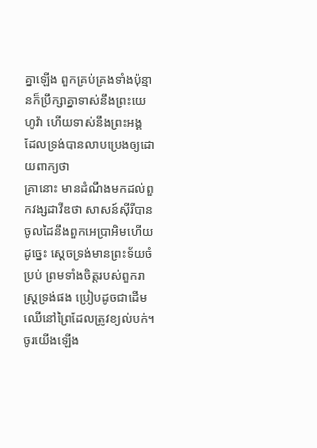គ្នាឡើង ពួកគ្រប់គ្រងទាំងប៉ុន្មានក៏ប្រឹក្សាគ្នាទាស់នឹងព្រះយេហូវ៉ា ហើយទាស់នឹងព្រះអង្គ ដែលទ្រង់បានលាបប្រេងឲ្យដោយពាក្យថា
គ្រានោះ មានដំណឹងមកដល់ពួកវង្សដាវីឌថា សាសន៍ស៊ីរីបានចូលដៃនឹងពួកអេប្រាអិមហើយ ដូច្នេះ ស្តេចទ្រង់មានព្រះទ័យចំប្រប់ ព្រមទាំងចិត្តរបស់ពួករាស្ត្រទ្រង់ផង ប្រៀបដូចជាដើមឈើនៅព្រៃដែលត្រូវខ្យល់បក់។
ចូរយើងឡើង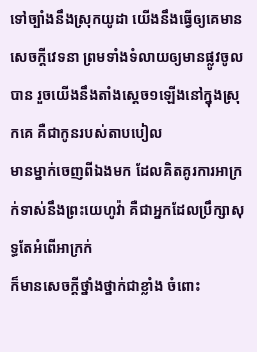ទៅច្បាំងនឹងស្រុកយូដា យើងនឹងធ្វើឲ្យគេមានសេចក្ដីវេទនា ព្រមទាំងទំលាយឲ្យមានផ្លូវចូលបាន រួចយើងនឹងតាំងស្តេច១ឡើងនៅក្នុងស្រុកគេ គឺជាកូនរបស់តាបបៀល
មានម្នាក់ចេញពីឯងមក ដែលគិតគូរការអាក្រក់ទាស់នឹងព្រះយេហូវ៉ា គឺជាអ្នកដែលប្រឹក្សាសុទ្ធតែអំពើអាក្រក់
ក៏មានសេចក្ដីថ្នាំងថ្នាក់ជាខ្លាំង ចំពោះ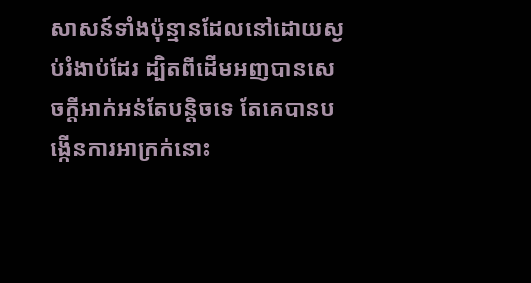សាសន៍ទាំងប៉ុន្មានដែលនៅដោយស្ងប់រំងាប់ដែរ ដ្បិតពីដើមអញបានសេចក្ដីអាក់អន់តែបន្តិចទេ តែគេបានបង្កើនការអាក្រក់នោះ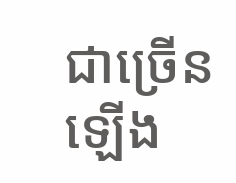ជាច្រើនឡើង